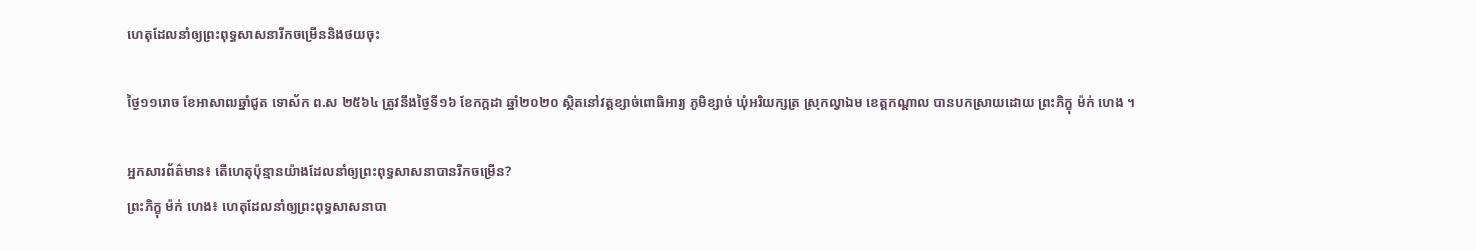ហេតុដែលនាំឲ្យព្រះពុទ្ធសាសនារីកចម្រើននិងថយចុះ

ថ្ងៃ១១រោច ខែអាសាឍឆ្នាំជូត ទោស័ក ព.ស ២៥៦៤ ត្រូវនឹងថ្ងៃទី១៦ ខែកក្កដា ឆ្នាំ២០២០ ស្ថិតនៅវត្តខ្សាច់ពោធិអារ្យ ភូមិខ្សាច់ ឃុំអរិយក្សត្រ ស្រុកល្វាឯម ខេត្តកណ្តាល បានបកស្រាយដោយ ព្រះភិក្ខុ ម៉ក់ ហេង ។

អ្នកសារព័ត៌មាន៖ តើហេតុប៉ុន្មានយ៉ាងដែលនាំឲ្យព្រះពុទ្ធសាសនាបានរីកចម្រើន?
ព្រះភិក្ខុ ម៉ក់ ហេង៖ ហេតុដែលនាំឲ្យព្រះពុទ្ធសាសនាបា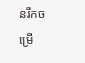នរីកចម្រើ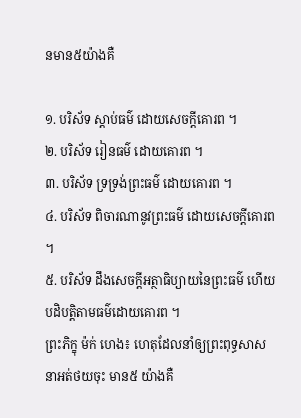នមាន៥យ៉ាងគឺ

១. បរិស័ទ ស្តាប់ធម៌ ដោយសេចក្តីគោរព ។
២. បរិស័ទ រៀនធម៌ ដោយគោរព ។
៣. បរិស័ទ ទ្រទ្រង់ព្រះធម៌ ដោយគោរព ។
៤. បរិស័ទ ពិចារណានូវព្រះធម៌ ដោយសេចក្តីគោរព ។
៥. បរិស័ទ ដឹងសេចក្តីអត្ថាធិប្យាយនៃព្រះធម៌ ហើយបដិបត្តិតាមធម៌ដោយគោរព ។
ព្រះភិក្ខុ ម៉ក់ ហេង៖ ហេតុដែលនាំឲ្យព្រះពុទ្ធសាសនាអត់ថយចុះ មាន៥ យ៉ាងគឺ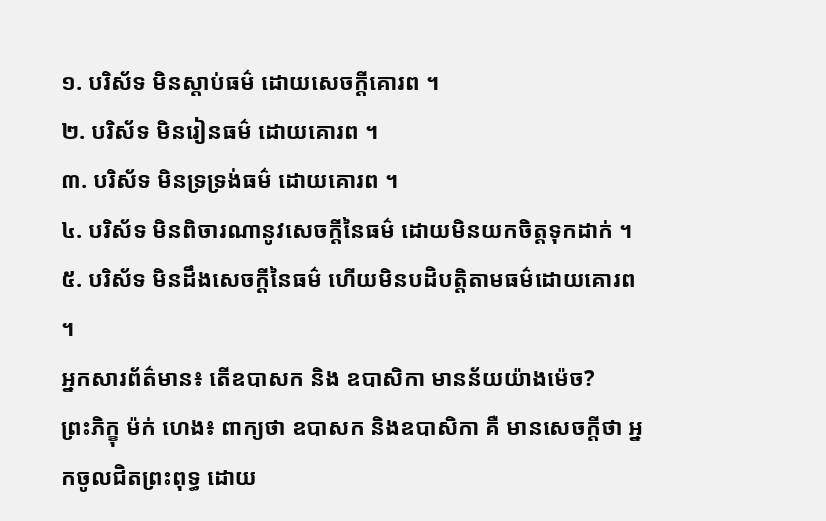១. បរិស័ទ មិនស្តាប់ធម៌ ដោយសេចក្តីគោរព ។
២. បរិស័ទ មិនរៀនធម៌ ដោយគោរព ។
៣. បរិស័ទ មិនទ្រទ្រង់ធម៌ ដោយគោរព ។
៤. បរិស័ទ មិនពិចារណានូវសេចក្តីនៃធម៌ ដោយមិនយកចិត្តទុកដាក់ ។
៥. បរិស័ទ មិនដឹងសេចក្តីនៃធម៌ ហើយមិនបដិបត្តិតាមធម៌ដោយគោរព ។
អ្នកសារព័ត៌មាន៖ តើឧបាសក និង ឧបាសិកា មានន័យយ៉ាងម៉េច?
ព្រះភិក្ខុ ម៉ក់ ហេង៖ ពាក្យថា ឧបាសក និងឧបាសិកា គឺ មានសេចក្តីថា អ្នកចូលជិតព្រះពុទ្ធ ដោយ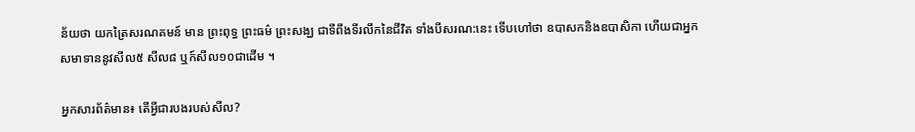ន័យថា យកត្រៃសរណគមន៍ មាន ព្រះពុទ្ធ ព្រះធម៌ ព្រះសង្ឃ ជាទីពឹងទីរលឹកនៃជីវិត ទាំងបីសរណ:នេះ ទើបហៅថា ឧបាសកនិងឧបាសិកា ហើយជាអ្នកសមាទាននូវសីល៥ សីល៨ ឬក៍សីល១០ជាដើម ។

អ្នកសារព័ត៌មាន៖ តើអ្វីជារបងរបស់សីល?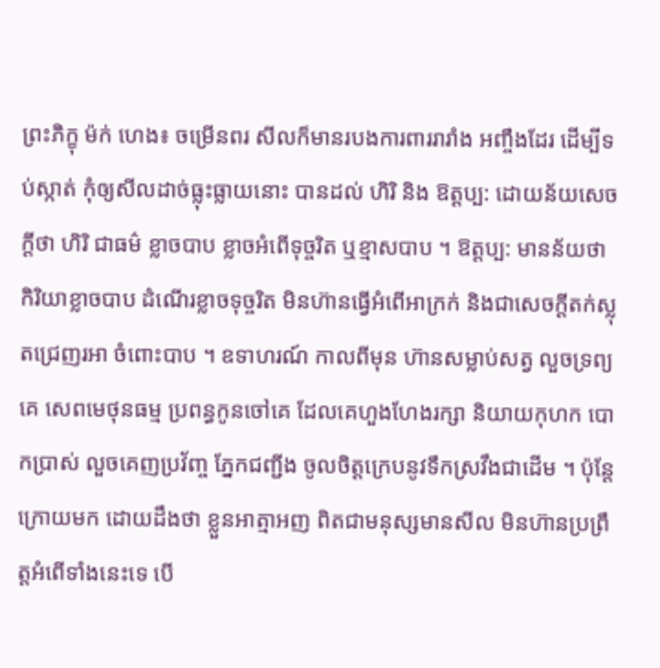ព្រះភិក្ខុ ម៉ក់ ហេង៖ ចម្រើនពរ សីលក៏មានរបងការពាររារាំង អញ្ចឹងដែរ ដើម្បីទប់ស្កាត់ កុំឲ្យសីលដាច់ធ្លុះធ្លាយនោះ បានដល់ ហិរិ និង ឱត្តប្ប: ដោយន័យសេចក្តីថា ហិរិ ជាធម៌ ខ្លាចបាប ខ្លាចអំពើទុច្ចរិត ឬខ្មាសបាប ។ ឱត្តប្ប: មានន័យថា កិរិយាខ្លាចបាប ដំណើរខ្លាចទុច្ចរិត មិនហ៊ានធ្វើអំពើអាក្រក់ និងជាសេចក្តីតក់ស្លុតជ្រេញរអា ចំពោះបាប ។ ឧទាហរណ៍ កាលពីមុន ហ៊ានសម្លាប់សត្វ លួចទ្រព្យគេ សេពមេថុនធម្ម ប្រពន្ធកូនចៅគេ ដែលគេហួងហែងរក្សា និយាយកុហក បោកប្រាស់ លួចគេញប្រវ័ញ្ច ភ្នែកជញ្ជីង ចូលចិត្តក្រេបនូវទឹកស្រវឹងជាដើម ។ ប៉ុន្តែក្រោយមក ដោយដឹងថា ខ្លួនអាត្មាអញ ពិតជាមនុស្សមានសីល មិនហ៊ានប្រព្រឹត្តអំពើទាំងនេះទេ បើ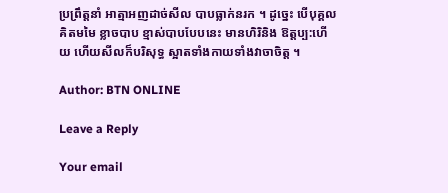ប្រព្រឹត្តនាំ អាត្មាអញដាច់សីល បាបធ្លាក់នរក ។ ដូច្នេះ បើបុគ្គលគិតមមៃ ខ្លាចបាប ខ្មាស់បាបបែបនេះ មានហិរិនិង ឱត្តប្ប:ហើយ ហើយសីលក៏បរិសុទ្ធ ស្អាតទាំងកាយទាំងវាចាចិត្ត ។

Author: BTN ONLINE

Leave a Reply

Your email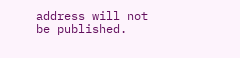address will not be published.